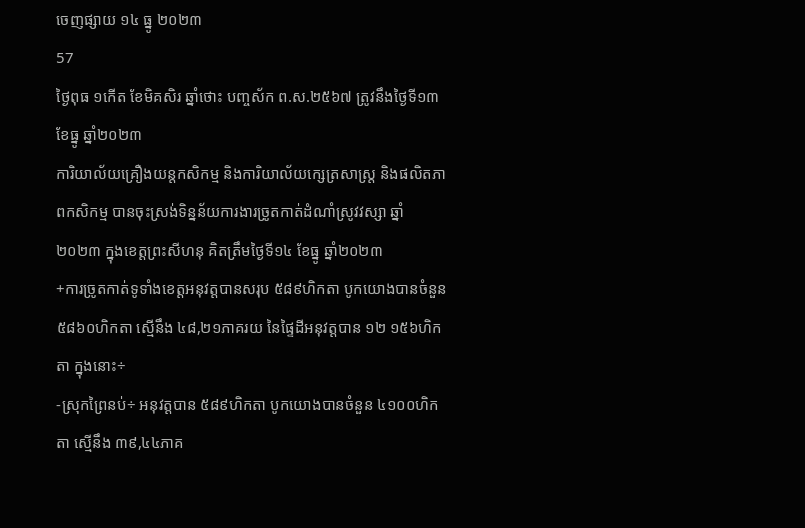ចេញផ្សាយ ១៤ ធ្នូ ២០២៣
57
ថ្ងៃពុធ ១កើត ខែមិគសិរ ឆ្នាំថោះ បញ្ចស័ក ព.ស.២៥៦៧ ត្រូវនឹងថ្ងៃទី១៣ ខែធ្នូ ឆ្នាំ២០២៣
ការិយាល័យគ្រឿងយន្តកសិកម្ម និងការិយាល័យក្សេត្រសាស្ដ្រ និងផលិតភាពកសិកម្ម បានចុះស្រង់ទិន្នន័យការងារច្រូតកាត់ដំណាំស្រូវវស្សា ឆ្នាំ២០២៣ ក្នុងខេត្តព្រះសីហនុ គិតត្រឹមថ្ងៃទី១៤ ខែធ្នូ ឆ្នាំ២០២៣
+ការច្រូតកាត់ទូទាំងខេត្តអនុវត្តបានសរុប ៥៨៩ហិកតា បូកយោងបានចំនួន ៥៨៦០ហិកតា ស្មើនឹង ៤៨,២១ភាគរយ នៃផ្ទៃដីអនុវត្ដបាន ១២ ១៥៦ហិកតា ក្នុងនោះ÷
-ស្រុកព្រៃនប់÷ អនុវត្តបាន ៥៨៩ហិកតា បូកយោងបានចំនួន ៤១០០ហិកតា ស្មើនឹង ៣៩,៤៤ភាគ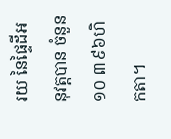រយ នៃផ្ទៃដីអនុវត្តបាន ចំនួន ១០ ៣៩៦ហិកតា។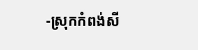-ស្រុកកំពង់សី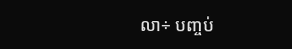លា÷ បញ្ចប់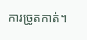ការច្រូតកាត់។